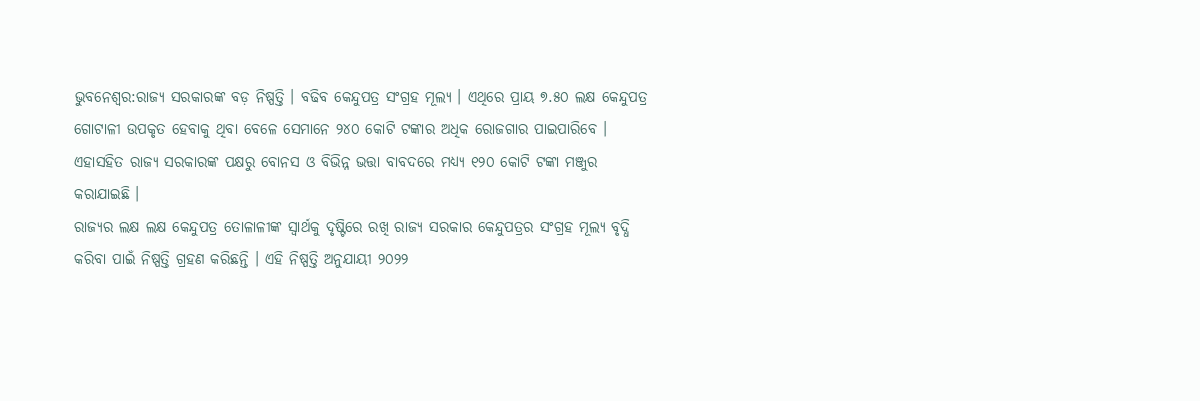ଭୁବନେଶ୍ବର:ରାଜ୍ୟ ସରକାରଙ୍କ ବଡ଼ ନିଷ୍ପତ୍ତି । ବଢିବ କେନ୍ଦୁପତ୍ର ସଂଗ୍ରହ ମୂଲ୍ୟ । ଏଥିରେ ପ୍ରାୟ ୭.୫୦ ଲକ୍ଷ କେନ୍ଦୁପତ୍ର ଗୋଟାଳୀ ଉପକୃତ ହେବାକୁ ଥିବା ବେଳେ ସେମାନେ ୨୪୦ କୋଟି ଟଙ୍କାର ଅଧିକ ରୋଜଗାର ପାଇପାରିବେ । ଏହାସହିତ ରାଜ୍ୟ ସରକାରଙ୍କ ପକ୍ଷରୁ ବୋନସ ଓ ବିଭିନ୍ନ ଭତ୍ତା ବାବଦରେ ମଧ୍ୟ୍ୟ ୧୨୦ କୋଟି ଟଙ୍କା ମଞ୍ଜୁର କରାଯାଇଛି ।
ରାଜ୍ୟର ଲକ୍ଷ ଲକ୍ଷ କେନ୍ଦୁପତ୍ର ତୋଳାଳୀଙ୍କ ସ୍ବାର୍ଥକୁ ଦୃଷ୍ଟିରେ ରଖି ରାଜ୍ୟ ସରକାର କେନ୍ଦୁପତ୍ରର ସଂଗ୍ରହ ମୂଲ୍ୟ ବୃଦ୍ଧି କରିବା ପାଇଁ ନିଷ୍ପତ୍ତି ଗ୍ରହଣ କରିଛନ୍ତି । ଏହି ନିଷ୍ପତ୍ତି ଅନୁଯାୟୀ ୨୦୨୨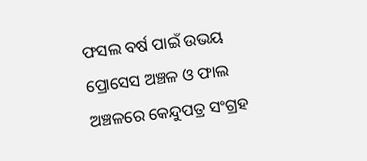ଫସଲ ବର୍ଷ ପାଇଁ ଉଭୟ ପ୍ରୋସେସ ଅଞ୍ଚଳ ଓ ଫାଲ ଅଞ୍ଚଳରେ କେନ୍ଦୁପତ୍ର ସଂଗ୍ରହ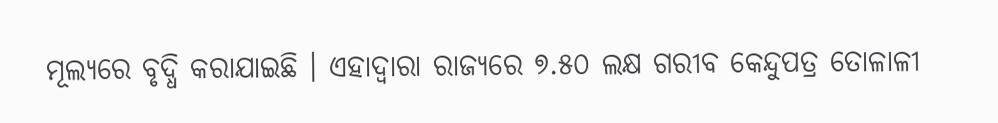ମୂଲ୍ୟରେ ବୃଦ୍ଧି କରାଯାଇଛି । ଏହାଦ୍ଵାରା ରାଜ୍ୟରେ ୭.୫୦ ଲକ୍ଷ ଗରୀବ କେନ୍ଦୁପତ୍ର ତୋଳାଳୀ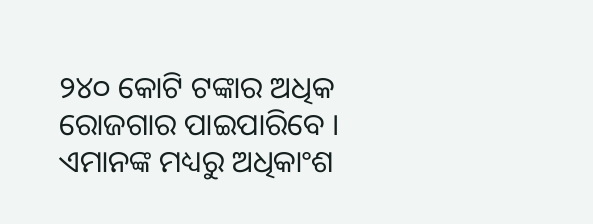୨୪୦ କୋଟି ଟଙ୍କାର ଅଧିକ ରୋଜଗାର ପାଇପାରିବେ । ଏମାନଙ୍କ ମଧ୍ୟରୁ ଅଧିକାଂଶ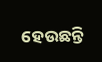ହେଉଛନ୍ତି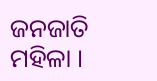ଜନଜାତି ମହିଳା ।